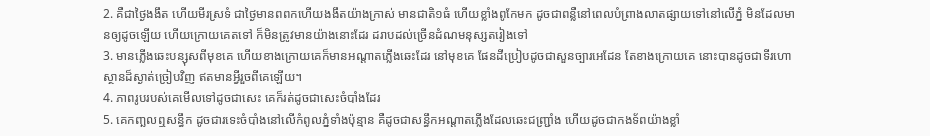2. គឺជាថ្ងៃងងឹត ហើយមីរស្រទំ ជាថ្ងៃមានពពកហើយងងឹតយ៉ាងក្រាស់ មានជាតិ១ធំ ហើយខ្លាំងពូកែមក ដូចជាពន្លឺនៅពេលបំព្រាងលាតផ្សាយទៅនៅលើភ្នំ មិនដែលមានឲ្យដូចឡើយ ហើយក្រោយគេតទៅ ក៏មិនត្រូវមានយ៉ាងនោះដែរ ដរាបដល់ច្រើនដំណមនុស្សតរៀងទៅ
3. មានភ្លើងឆេះបន្សុសពីមុខគេ ហើយខាងក្រោយគេក៏មានអណ្តាតភ្លើងឆេះដែរ នៅមុខគេ ផែនដីប្រៀបដូចជាសួនច្បារអេដែន តែខាងក្រោយគេ នោះបានដូចជាទីរហោស្ថានដ៏ស្ងាត់ច្រៀបវិញ ឥតមានអ្វីរួចពីគេឡើយ។
4. ភាពរូបរបស់គេមើលទៅដូចជាសេះ គេក៏រត់ដូចជាសេះចំបាំងដែរ
5. គេកញ្ឆលឮសន្ធឹក ដូចជារទេះចំបាំងនៅលើកំពូលភ្នំទាំងប៉ុន្មាន គឺដូចជាសន្ធឹកអណ្តាតភ្លើងដែលឆេះជញ្ជ្រាំង ហើយដូចជាកងទ័ពយ៉ាងខ្លាំ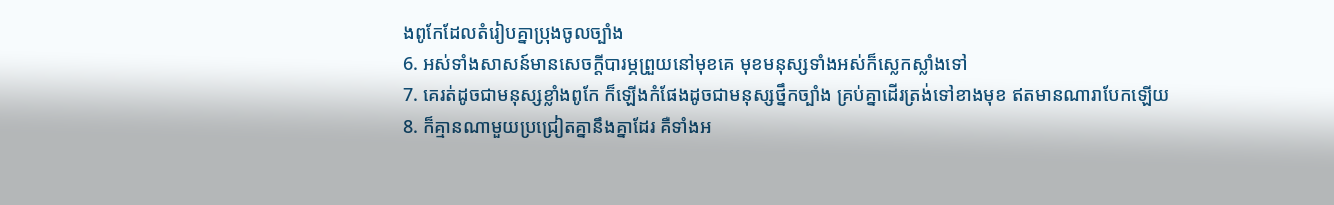ងពូកែដែលតំរៀបគ្នាប្រុងចូលច្បាំង
6. អស់ទាំងសាសន៍មានសេចក្តីបារម្ភព្រួយនៅមុខគេ មុខមនុស្សទាំងអស់ក៏ស្លេកស្លាំងទៅ
7. គេរត់ដូចជាមនុស្សខ្លាំងពូកែ ក៏ឡើងកំផែងដូចជាមនុស្សថ្នឹកច្បាំង គ្រប់គ្នាដើរត្រង់ទៅខាងមុខ ឥតមានណារាបែកឡើយ
8. ក៏គ្មានណាមួយប្រជ្រៀតគ្នានឹងគ្នាដែរ គឺទាំងអ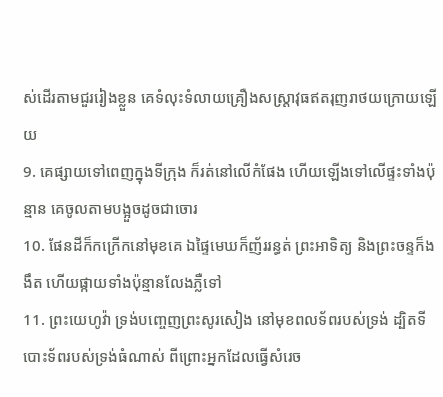ស់ដើរតាមជួររៀងខ្លួន គេទំលុះទំលាយគ្រឿងសស្ត្រាវុធឥតរុញរាថយក្រោយឡើយ
9. គេផ្សាយទៅពេញក្នុងទីក្រុង ក៏រត់នៅលើកំផែង ហើយឡើងទៅលើផ្ទះទាំងប៉ុន្មាន គេចូលតាមបង្អួចដូចជាចោរ
10. ផែនដីក៏កក្រើកនៅមុខគេ ឯផ្ទៃមេឃក៏ញ័ររន្ធត់ ព្រះអាទិត្យ និងព្រះចន្ទក៏ងងឹត ហើយផ្កាយទាំងប៉ុន្មានលែងភ្លឺទៅ
11. ព្រះយេហូវ៉ា ទ្រង់បញ្ចេញព្រះសូរសៀង នៅមុខពលទ័ពរបស់ទ្រង់ ដ្បិតទីបោះទ័ពរបស់ទ្រង់ធំណាស់ ពីព្រោះអ្នកដែលធ្វើសំរេច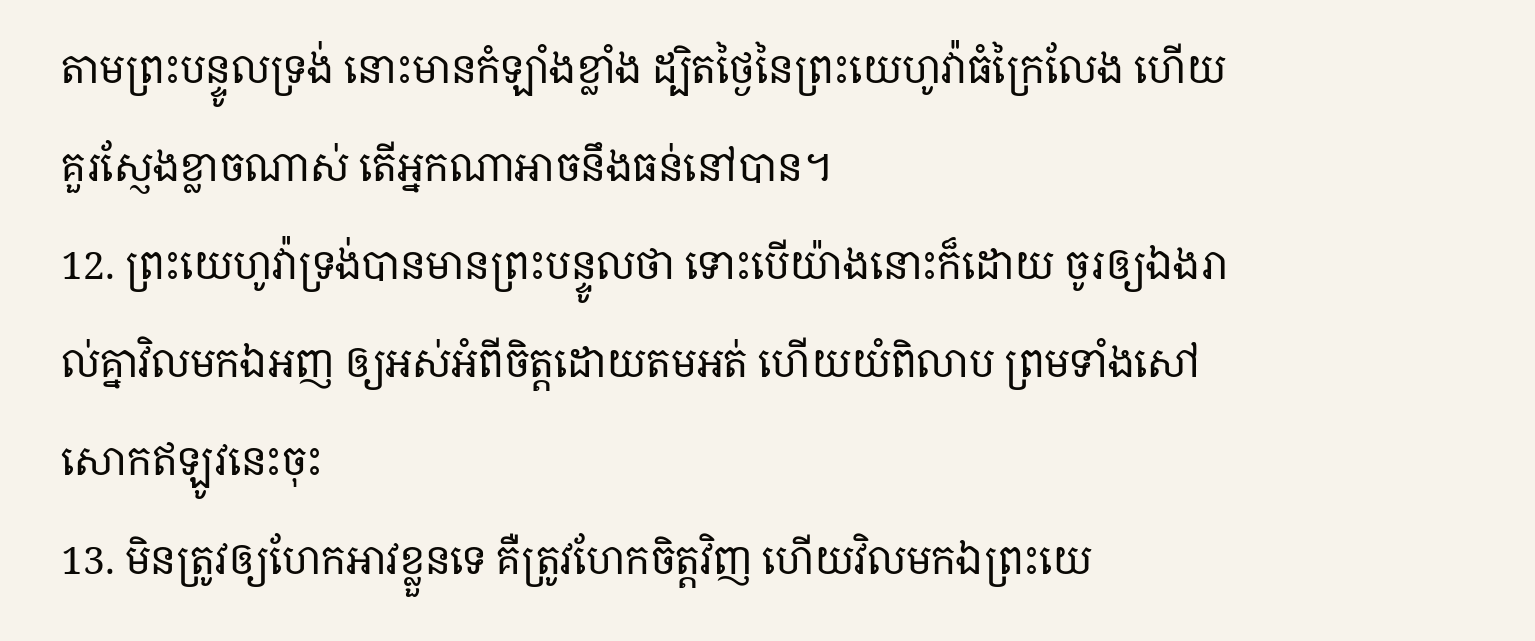តាមព្រះបន្ទូលទ្រង់ នោះមានកំឡាំងខ្លាំង ដ្បិតថ្ងៃនៃព្រះយេហូវ៉ាធំក្រៃលែង ហើយគួរស្ញែងខ្លាចណាស់ តើអ្នកណាអាចនឹងធន់នៅបាន។
12. ព្រះយេហូវ៉ាទ្រង់បានមានព្រះបន្ទូលថា ទោះបើយ៉ាងនោះក៏ដោយ ចូរឲ្យឯងរាល់គ្នាវិលមកឯអញ ឲ្យអស់អំពីចិត្តដោយតមអត់ ហើយយំពិលាប ព្រមទាំងសៅសោកឥឡូវនេះចុះ
13. មិនត្រូវឲ្យហែកអាវខ្លួនទេ គឺត្រូវហែកចិត្តវិញ ហើយវិលមកឯព្រះយេ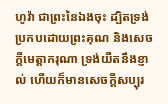ហូវ៉ា ជាព្រះនៃឯងចុះ ដ្បិតទ្រង់ប្រកបដោយព្រះគុណ និងសេចក្តីមេត្តាករុណា ទ្រង់យឺតនឹងខ្ញាល់ ហើយក៏មានសេចក្តីសប្បុរ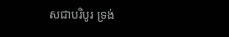សជាបរិបូរ ទ្រង់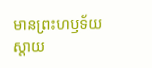មានព្រះហឫទ័យស្តាយ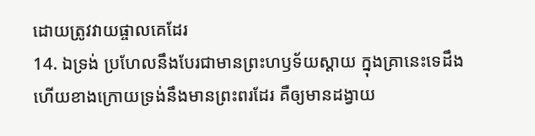ដោយត្រូវវាយផ្ចាលគេដែរ
14. ឯទ្រង់ ប្រហែលនឹងបែរជាមានព្រះហឫទ័យស្តាយ ក្នុងគ្រានេះទេដឹង ហើយខាងក្រោយទ្រង់នឹងមានព្រះពរដែរ គឺឲ្យមានដង្វាយ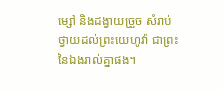ម្សៅ និងដង្វាយច្រួច សំរាប់ថ្វាយដល់ព្រះយេហូវ៉ា ជាព្រះនៃឯងរាល់គ្នាផង។